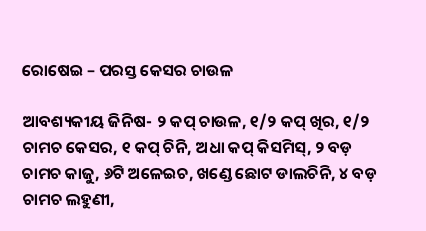ରୋଷେଇ – ପରସ୍ତ କେସର ଚାଉଳ

ଆବଶ୍ୟକୀୟ ଜିନିଷ- ୨ କପ୍ ଚାଉଳ, ୧/୨ କପ୍ ଖିର, ୧/୨ ଚାମଚ କେସର, ୧ କପ୍ ଚିନି, ଅଧା କପ୍ କିସମିସ୍, ୨ ବଡ଼ ଚାମଚ କାଜୁ, ୬ଟି ଅଳେଇଚ, ଖଣ୍ଡେ ଛୋଟ ଡାଲଚିନି, ୪ ବଡ଼ ଚାମଚ ଲହୁଣୀ,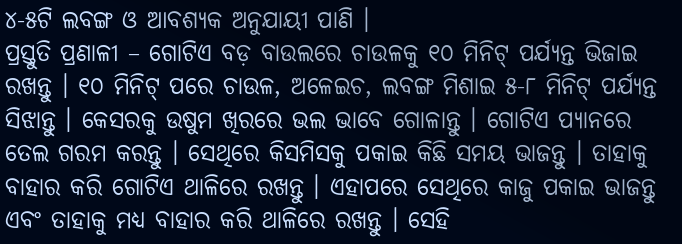୪-୫ଟି ଲବଙ୍ଗ ଓ ଆବଶ୍ୟକ ଅନୁଯାୟୀ ପାଣି ।
ପ୍ରସ୍ତୁତି ପ୍ରଣାଳୀ – ଗୋଟିଏ ବଡ଼ ବାଉଲରେ ଚାଉଳକୁ ୧୦ ମିନିଟ୍ ପର୍ଯ୍ୟନ୍ତ ଭିଜାଇ ରଖନ୍ତୁ । ୧୦ ମିନିଟ୍ ପରେ ଚାଉଳ, ଅଳେଇଚ, ଲବଙ୍ଗ ମିଶାଇ ୫-୮ ମିନିଟ୍ ପର୍ଯ୍ୟନ୍ତ ସିଝାନ୍ତୁ । କେସରକୁ ଉଷୁମ ଖିରରେ ଭଲ ଭାବେ ଗୋଳାନ୍ତୁ । ଗୋଟିଏ ପ୍ୟାନରେ ତେଲ ଗରମ କରନ୍ତୁ । ସେଥିରେ କିସମିସକୁ ପକାଇ କିଛି ସମୟ ଭାଜନ୍ତୁ । ତାହାକୁ ବାହାର କରି ଗୋଟିଏ ଥାଳିରେ ରଖନ୍ତୁ । ଏହାପରେ ସେଥିରେ କାଜୁ ପକାଇ ଭାଜନ୍ତୁ ଏବଂ ତାହାକୁ ମଧ୍ୟ ବାହାର କରି ଥାଳିରେ ରଖନ୍ତୁ । ସେହି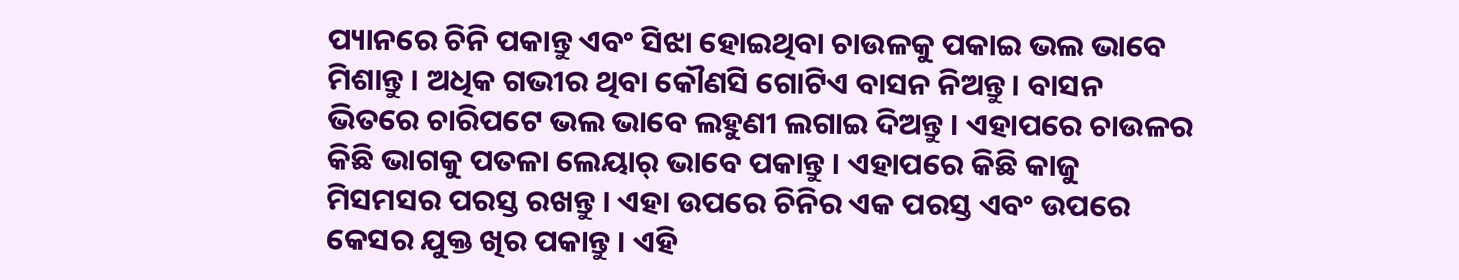ପ୍ୟାନରେ ଚିନି ପକାନ୍ତୁ ଏବଂ ସିଝା ହୋଇଥିବା ଚାଉଳକୁ ପକାଇ ଭଲ ଭାବେ ମିଶାନ୍ତୁ । ଅଧିକ ଗଭୀର ଥିବା କୌଣସି ଗୋଟିଏ ବାସନ ନିଅନ୍ତୁ । ବାସନ ଭିତରେ ଚାରିପଟେ ଭଲ ଭାବେ ଲହୁଣୀ ଲଗାଇ ଦିଅନ୍ତୁ । ଏହାପରେ ଚାଉଳର କିଛି ଭାଗକୁ ପତଳା ଲେୟାର୍ ଭାବେ ପକାନ୍ତୁ । ଏହାପରେ କିଛି କାଜୁ ମିସମସର ପରସ୍ତ ରଖନ୍ତୁ । ଏହା ଉପରେ ଚିନିର ଏକ ପରସ୍ତ ଏବଂ ଉପରେ କେସର ଯୁକ୍ତ ଖିର ପକାନ୍ତୁ । ଏହି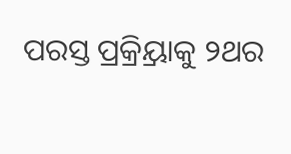ପରସ୍ତ ପ୍ରକ୍ର୍ରିୟାକୁ ୨ଥର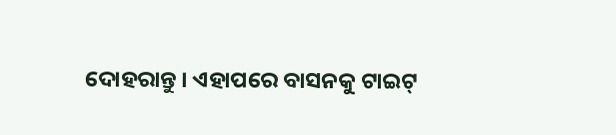ଦୋହରାନ୍ତୁ । ଏହାପରେ ବାସନକୁ ଟାଇଟ୍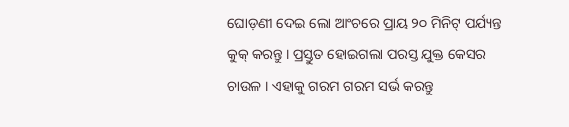ଘୋଡ଼ଣୀ ଦେଇ ଲୋ ଆଂଚରେ ପ୍ରାୟ ୨୦ ମିନିଟ୍ ପର୍ଯ୍ୟନ୍ତ କୁକ୍ କରନ୍ତୁ । ପ୍ରସ୍ତୁତ ହୋଇଗଲା ପରସ୍ତ ଯୁକ୍ତ କେସର ଚାଉଳ । ଏହାକୁ ଗରମ ଗରମ ସର୍ଭ କରନ୍ତୁ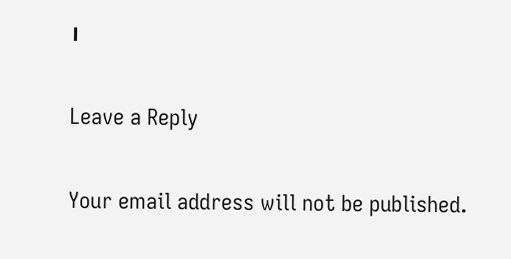।

Leave a Reply

Your email address will not be published.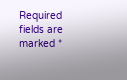Required fields are marked *